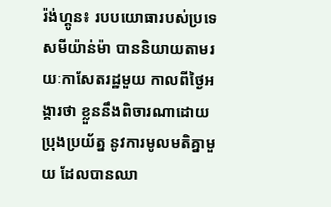រ៉ង់ហ្គូន៖ របបយោធារបស់ប្រទេសមីយ៉ាន់ម៉ា បាននិយាយតាមរយៈកាសែតរដ្ឋមួយ កាលពីថ្ងៃអង្គារថា ខ្លួននឹងពិចារណាដោយប្រុងប្រយ័ត្ន នូវការមូលមតិគ្នាមួយ ដែលបានឈា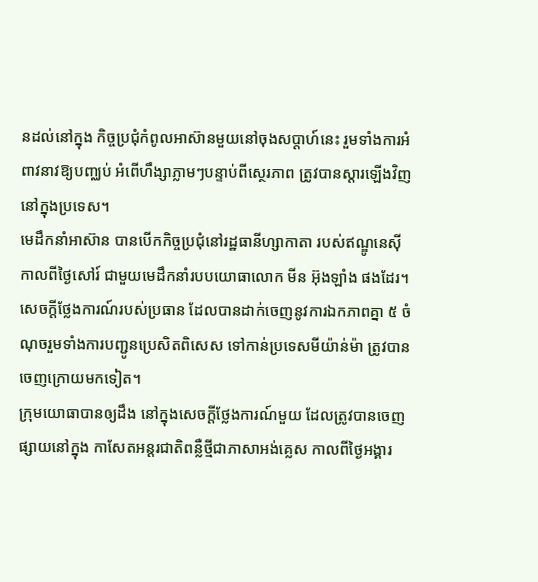នដល់នៅក្នុង កិច្ចប្រជុំកំពូលអាស៊ានមួយនៅចុងសប្តាហ៍នេះ រួមទាំងការអំពាវនាវឱ្យបញ្ឈប់ អំពើហឹង្សាភ្លាមៗបន្ទាប់ពីស្ថេរភាព ត្រូវបានស្តារឡើងវិញនៅក្នុងប្រទេស។
មេដឹកនាំអាស៊ាន បានបើកកិច្ចប្រជុំនៅរដ្ឋធានីហ្សាកាតា របស់ឥណ្ឌូនេស៊ី កាលពីថ្ងៃសៅរ៍ ជាមួយមេដឹកនាំរបបយោធាលោក មីន អ៊ុងឡាំង ផងដែរ។ សេចក្តីថ្លែងការណ៍របស់ប្រធាន ដែលបានដាក់ចេញនូវការឯកភាពគ្នា ៥ ចំណុចរួមទាំងការបញ្ជូនប្រេសិតពិសេស ទៅកាន់ប្រទេសមីយ៉ាន់ម៉ា ត្រូវបានចេញក្រោយមកទៀត។
ក្រុមយោធាបានឲ្យដឹង នៅក្នុងសេចក្តីថ្លែងការណ៍មួយ ដែលត្រូវបានចេញផ្សាយនៅក្នុង កាសែតអន្តរជាតិពន្លឺថ្មីជាភាសាអង់គ្លេស កាលពីថ្ងៃអង្គារ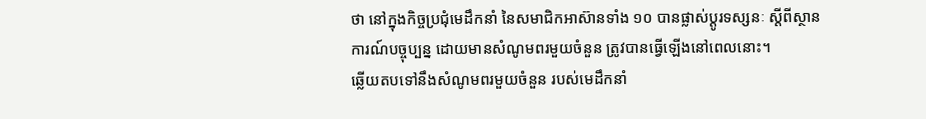ថា នៅក្នុងកិច្ចប្រជុំមេដឹកនាំ នៃសមាជិកអាស៊ានទាំង ១០ បានផ្លាស់ប្តូរទស្សនៈ ស្តីពីស្ថានការណ៍បច្ចុប្បន្ន ដោយមានសំណូមពរមួយចំនួន ត្រូវបានធ្វើឡើងនៅពេលនោះ។
ឆ្លើយតបទៅនឹងសំណូមពរមួយចំនួន របស់មេដឹកនាំ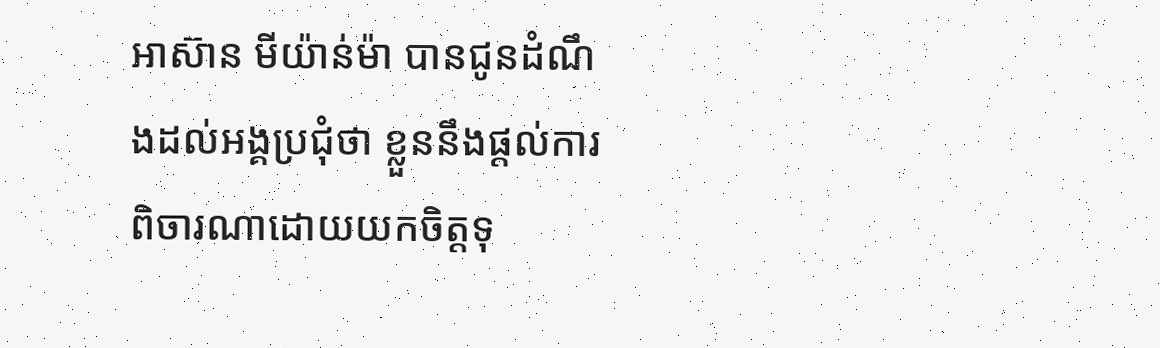អាស៊ាន មីយ៉ាន់ម៉ា បានជូនដំណឹងដល់អង្គប្រជុំថា ខ្លួននឹងផ្តល់ការពិចារណាដោយយកចិត្តទុ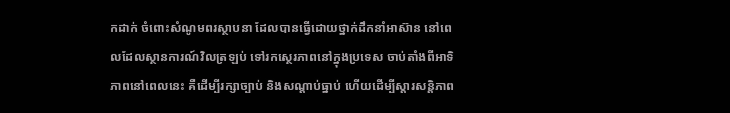កដាក់ ចំពោះសំណូមពរស្ថាបនា ដែលបានធ្វើដោយថ្នាក់ដឹកនាំអាស៊ាន នៅពេលដែលស្ថានការណ៍វិលត្រឡប់ ទៅរកស្ថេរភាពនៅក្នុងប្រទេស ចាប់តាំងពីអាទិភាពនៅពេលនេះ គឺដើម្បីរក្សាច្បាប់ និងសណ្តាប់ធ្នាប់ ហើយដើម្បីស្តារសន្តិភាព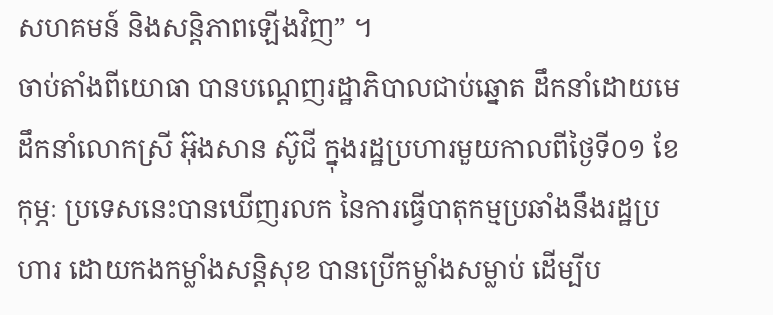សហគមន៍ និងសន្តិភាពឡើងវិញ” ។
ចាប់តាំងពីយោធា បានបណ្តេញរដ្ឋាភិបាលជាប់ឆ្នោត ដឹកនាំដោយមេដឹកនាំលោកស្រី អ៊ុងសាន ស៊ូជី ក្នុងរដ្ឋប្រហារមួយកាលពីថ្ងៃទី០១ ខែកុម្ភៈ ប្រទេសនេះបានឃើញរលក នៃការធ្វើបាតុកម្មប្រឆាំងនឹងរដ្ឋប្រហារ ដោយកងកម្លាំងសន្តិសុខ បានប្រើកម្លាំងសម្លាប់ ដើម្បីប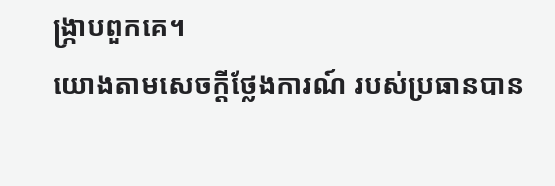ង្ក្រាបពួកគេ។
យោងតាមសេចក្តីថ្លែងការណ៍ របស់ប្រធានបាន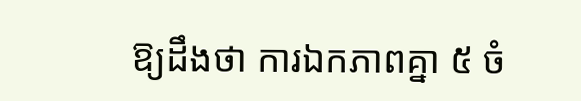ឱ្យដឹងថា ការឯកភាពគ្នា ៥ ចំ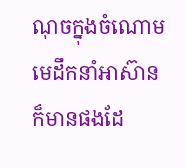ណុចក្នុងចំណោមមេដឹកនាំអាស៊ាន ក៏មានផងដែ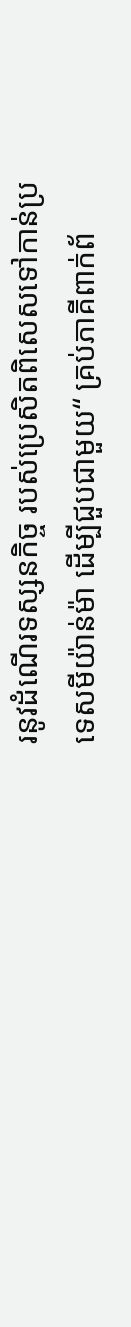រនូវដំណើរទស្សនកិច្ច របស់ប្រេសិតពិសេសទៅកាន់ប្រទេសមីយ៉ាន់ម៉ា ដើម្បីជួបជាមួយ“ គ្រប់ភាគីពាក់ព័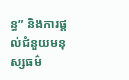ន្ធ” និងការផ្តល់ជំនួយមនុស្សធម៌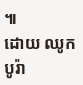៕
ដោយ ឈូក បូរ៉ា